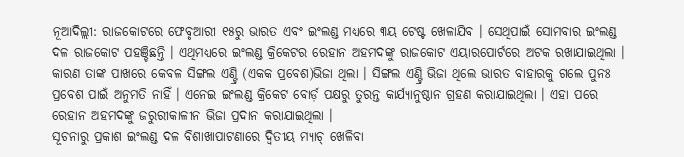ନୂଆଦିଲ୍ଲୀ: ରାଜକୋଟରେ ଫେବୃଆରୀ ୧୫ରୁ ଭାରତ ଏବଂ ଇଂଲଣ୍ଡ ମଧ୍ୟରେ ୩ୟ ଟେଷ୍ଟ ଖେଳାଯିବ । ସେଥିପାଇଁ ସୋମବାର ଇଂଲଣ୍ଡ ଦଳ ରାଜକୋଟ ପହଞ୍ଚିଛନ୍ତି । ଏଥିମଧ୍ୟରେ ଇଂଲଣ୍ଡ କ୍ରିକେଟର ରେହାନ ଅହମଦଙ୍କୁ ରାଜକୋଟ ଏୟାରପୋର୍ଟରେ ଅଟକ ରଖାଯାଇଥିଲା । କାରଣ ତାଙ୍କ ପାଖରେ କେବଳ ସିଙ୍ଗଲ ଏଣ୍ଟ୍ରି (ଏକକ ପ୍ରବେଶ)ଭିଜା ଥିଲା । ସିଙ୍ଗଲ ଏଣ୍ଟ୍ରି ଭିଜା ଥିଲେ ଭାରତ ବାହାରକୁ ଗଲେ ପୁନଃ ପ୍ରବେଶ ପାଇଁ ଅନୁମତି ନାହିଁ । ଏନେଇ ଇଂଲଣ୍ଡ କ୍ରିକେଟ ବୋର୍ଡ଼ ପକ୍ଷରୁ ତୁରନ୍ତ କାର୍ଯ୍ୟାନୁଷ୍ଠାନ ଗ୍ରହଣ କରାଯାଇଥିଲା । ଏହା ପରେ ରେହାନ ଅହମଦଙ୍କୁ ଜରୁରୀକାଳୀନ ଭିଜା ପ୍ରଦାନ କରାଯାଇଥିଲା ।
ସୂଚନାରୁ ପ୍ରକାଶ ଇଂଲଣ୍ଡ ଦଳ ବିଶାଖାପାଟଣାରେ ଦ୍ୱିତୀୟ ମ୍ୟାଚ୍ ଖେଳିବା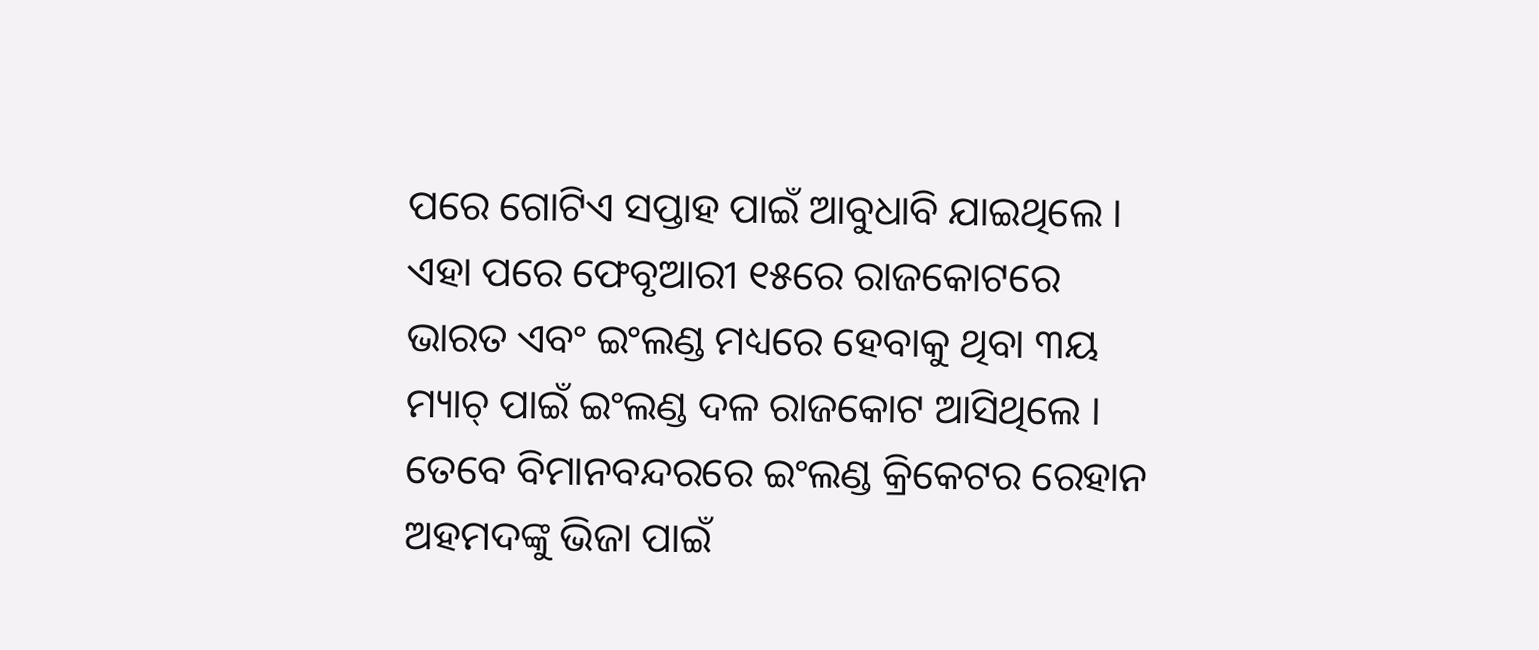ପରେ ଗୋଟିଏ ସପ୍ତାହ ପାଇଁ ଆବୁଧାବି ଯାଇଥିଲେ । ଏହା ପରେ ଫେବୃଆରୀ ୧୫ରେ ରାଜକୋଟରେ ଭାରତ ଏବଂ ଇଂଲଣ୍ଡ ମଧ୍ୟରେ ହେବାକୁ ଥିବା ୩ୟ ମ୍ୟାଚ୍ ପାଇଁ ଇଂଲଣ୍ଡ ଦଳ ରାଜକୋଟ ଆସିଥିଲେ । ତେବେ ବିମାନବନ୍ଦରରେ ଇଂଲଣ୍ଡ କ୍ରିକେଟର ରେହାନ ଅହମଦଙ୍କୁ ଭିଜା ପାଇଁ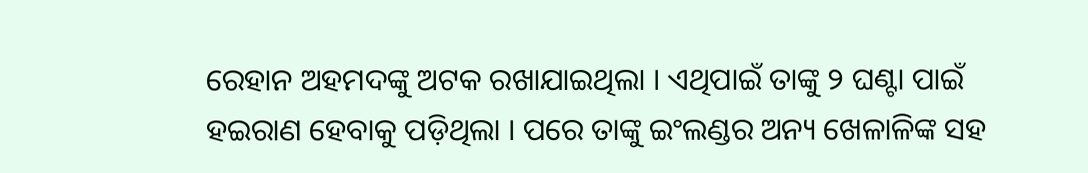ରେହାନ ଅହମଦଙ୍କୁ ଅଟକ ରଖାଯାଇଥିଲା । ଏଥିପାଇଁ ତାଙ୍କୁ ୨ ଘଣ୍ଟା ପାଇଁ ହଇରାଣ ହେବାକୁ ପଡ଼ିଥିଲା । ପରେ ତାଙ୍କୁ ଇଂଲଣ୍ଡର ଅନ୍ୟ ଖେଳାଳିଙ୍କ ସହ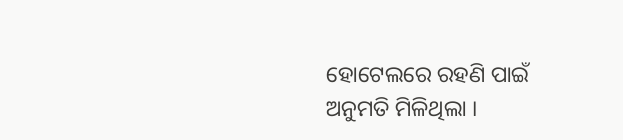ହୋଟେଲରେ ରହଣି ପାଇଁ ଅନୁମତି ମିଳିଥିଲା ।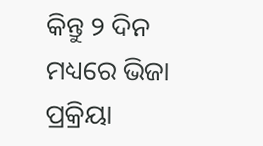କିନ୍ତୁ ୨ ଦିନ ମଧ୍ୟରେ ଭିଜା ପ୍ରକ୍ରିୟା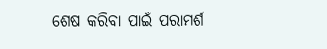ଶେଷ କରିବା ପାଇଁ ପରାମର୍ଶ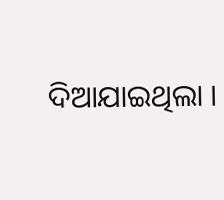ଦିଆଯାଇଥିଲା ।